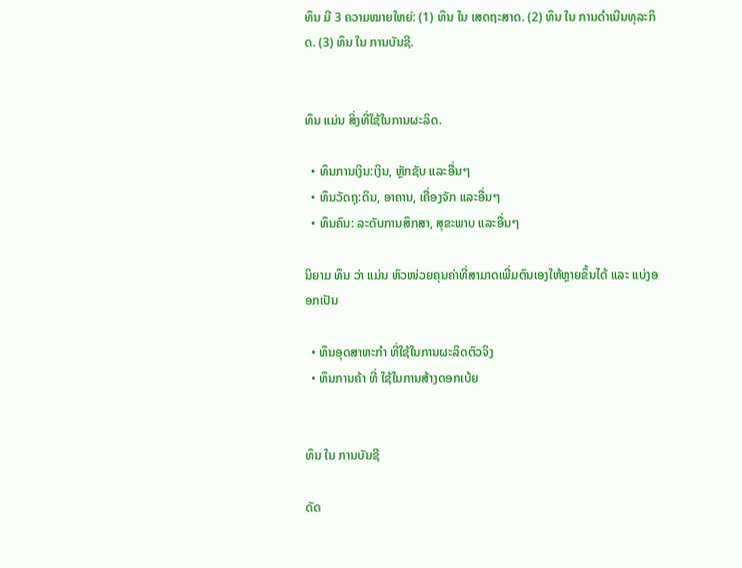ທຶນ ມີ 3 ຄວາມໝາຍໃຫຍ່: (1) ທຶນ ໃນ ເສດຖະສາດ. (2) ທຶນ ໃນ ການດຳເນີນທຸລະກິດ. (3) ທຶນ ໃນ ການບັນຊີ.


ທຶນ ແມ່ນ ສິ່ງທີ່ໃຊ້ໃນການຜະລິດ.

  • ທຶນການເງິນ:ເງິນ, ຫຼັກຊັບ ແລະອື່ນໆ
  • ທຶນວັດຖຸ:ດິນ, ອາຄານ, ເຄື່ອງຈັກ ແລະອື່ນໆ
  • ທຶນຄົນ: ລະດັບການສຶກສາ, ສຸຂະພາບ ແລະອື່ນໆ

ນິຍາມ ທຶນ ວ່າ ແມ່ນ ຫົວໜ່ວຍຄຸນຄ່າທີ່ສາມາດເພີ່ມຕົນເອງໃຫ້ຫຼາຍຂຶ້ນໄດ້ ແລະ ແບ່ງອອກເປັນ

  • ທຶນອຸດສາຫະກຳ ທີ່ໃຊ້ໃນການຜະລິດຕົວຈິງ
  • ທຶນການຄ້າ ທີ່ ໃຊ້ໃນການສ້າງດອກເບ້ຍ


ທຶນ ໃນ ການບັນຊີ

ດັດ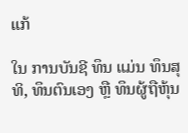ແກ້

ໃນ ການບັນຊີ ທຶນ ແມ່ນ ທຶນສຸທິ, ທຶນຕົນເອງ ຫຼື ທຶນຜູ້ຖືຫຸ້ນ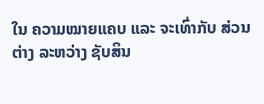ໃນ ຄວາມໝາຍແຄບ ແລະ ຈະເທົ່າກັບ ສ່ວນຕ່າງ ລະຫວ່າງ ຊັບສິນ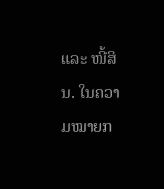ແລະ ໜີ້ສິນ. ໃນຄວາມໝາຍກ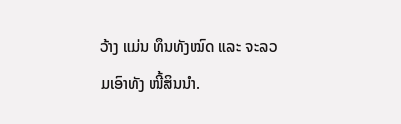ວ້າງ ແມ່ນ ທຶນທັງໝົດ ແລະ ຈະລວມເອົາທັງ ໜີ້ສິນນຳ.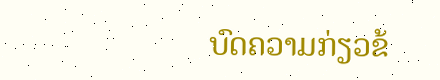ບົດຄວາມກ່ຽວຂ້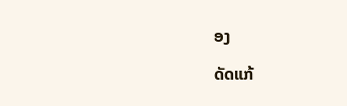ອງ

ດັດແກ້